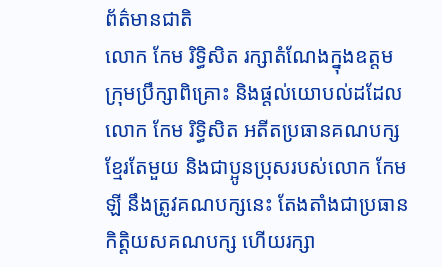ព័ត៌មានជាតិ
លោក កែម រិទ្ធិសិត រក្សាតំណែងក្នុងឧត្តមក្រុមប្រឹក្សាពិគ្រោះ និងផ្តល់យោបល់ដដែល
លោក កែម រិទ្ធិសិត អតីតប្រធានគណបក្សខ្មែរតែមួយ និងជាប្អូនប្រុសរបស់លោក កែម ឡី នឹងត្រូវគណបក្សនេះ តែងតាំងជាប្រធានកិត្តិយសគណបក្ស ហើយរក្សា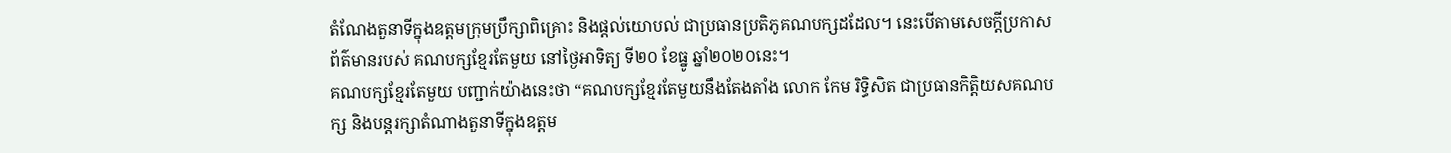តំណែងតួនាទីក្នុងឧត្តមក្រុមប្រឹក្សាពិគ្រោះ និងផ្តល់យោបល់ ជាប្រធានប្រតិភូគណបក្សដដែល។ នេះបើតាមសេចក្តីប្រកាសព័ត៌មានរបស់ គណបក្សខ្មែរតែមួយ នៅថ្ងៃអាទិត្យ ទី២០ ខែធ្នូ ឆ្នាំ២០២០នេះ។
គណបក្សខ្មែរតែមួយ បញ្ជាក់យ៉ាងនេះថា “គណបក្សខ្មែរតែមួយនឹងតែងតាំង លោក កែម រិទ្ធិសិត ជាប្រធានកិត្តិយសគណបក្ស និងបន្តរក្សាតំណាងតួនាទីក្នុងឧត្តម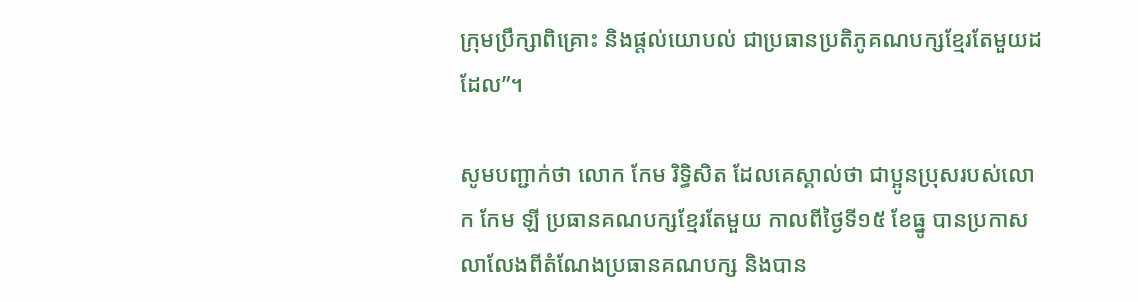ក្រុមប្រឹក្សាពិគ្រោះ និងផ្តល់យោបល់ ជាប្រធានប្រតិភូគណបក្សខ្មែរតែមួយដដែល”។

សូមបញ្ជាក់ថា លោក កែម រិទ្ធិសិត ដែលគេស្គាល់ថា ជាប្អូនប្រុសរបស់លោក កែម ឡី ប្រធានគណបក្សខ្មែរតែមួយ កាលពីថ្ងៃទី១៥ ខែធ្នូ បានប្រកាសលាលែងពីតំណែងប្រធានគណបក្ស និងបាន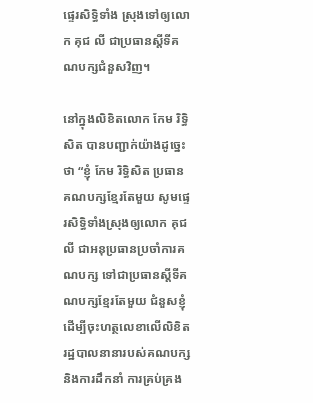ផ្ទេរសិទ្ធិទាំង ស្រុងទៅឲ្យលោក គុជ លី ជាប្រធានស្តីទីគណបក្សជំនួសវិញ។

នៅក្នុងលិខិតលោក កែម រិទ្ធិសិត បានបញ្ជាក់យ៉ាងដូច្នេះថា “ខ្ញុំ កែម រិទ្ធិសិត ប្រធានគណបក្សខ្មែរតែមួយ សូមផ្ទេរសិទ្ធិទាំងស្រុងឲ្យលោក គុជ លី ជាអនុប្រធានប្រចាំការគណបក្ស ទៅជាប្រធានស្តីទីគណបក្សខ្មែរតែមួយ ជំនួសខ្ញុំ ដើម្បីចុះហត្ថលេខាលើលិខិតរដ្ឋបាលនានារបស់គណបក្ស និងការដឹកនាំ ការគ្រប់គ្រង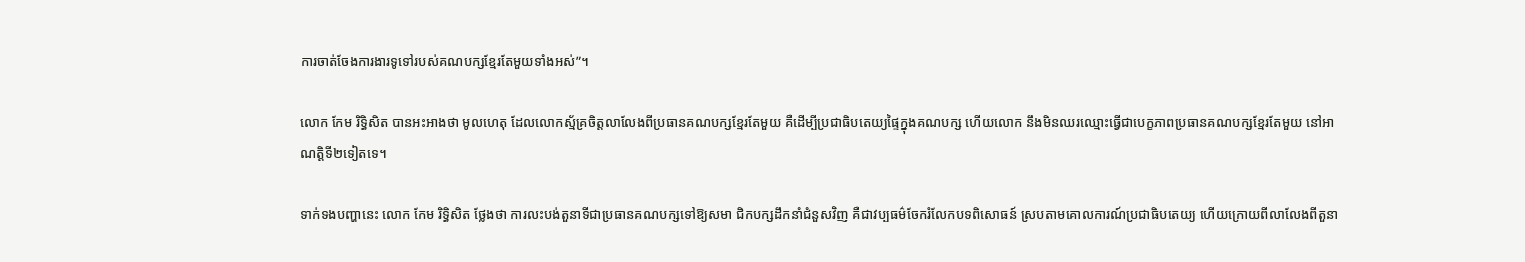ការចាត់ចែងការងារទូទៅរបស់គណបក្សខ្មែរតែមួយទាំងអស់”។

លោក កែម រិទ្ធិសិត បានអះអាងថា មូលហេតុ ដែលលោកស្ម័គ្រចិត្តលាលែងពីប្រធានគណបក្សខ្មែរតែមួយ គឺដើម្បីប្រជាធិបតេយ្យផ្ទៃក្នុងគណបក្ស ហើយលោក នឹងមិនឈរឈ្មោះធ្វើជាបេក្ខភាពប្រធានគណបក្សខ្មែរតែមួយ នៅអាណត្តិទី២ទៀតទេ។

ទាក់ទងបញ្ហានេះ លោក កែម រិទ្ធិសិត ថ្លែងថា ការលះបង់តួនាទីជាប្រធានគណបក្សទៅឱ្យសមា ជិកបក្សដឹកនាំជំនួសវិញ គឺជាវប្បធម៌ចែករំលែកបទពិសោធន៍ ស្របតាមគោលការណ៍ប្រជាធិបតេយ្យ ហើយក្រោយពីលាលែងពីតួនា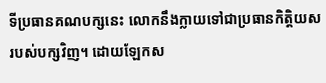ទីប្រធានគណបក្សនេះ លោកនឹងក្លាយទៅជាប្រធានកិត្តិយសរបស់បក្សវិញ។ ដោយឡែកស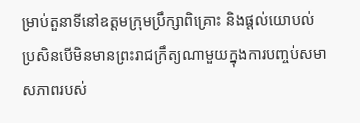ម្រាប់តួនាទីនៅឧត្តមក្រុមប្រឹក្សាពិគ្រោះ និងផ្តល់យោបល់ ប្រសិនបើមិនមានព្រះរាជក្រឹត្យណាមួយក្នុងការបញ្ចប់សមាសភាពរបស់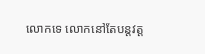លោកទេ លោកនៅតែបន្តវត្ត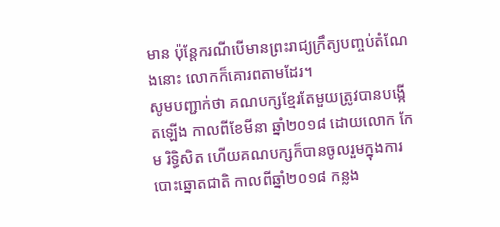មាន ប៉ុន្តែករណីបើមានព្រះរាជ្យក្រឹត្យបញ្ចប់តំណែងនោះ លោកក៏គោរពតាមដែរ។
សូមបញ្ជាក់ថា គណបក្សខ្មែរតែមួយត្រូវបានបង្កើតឡើង កាលពីខែមីនា ឆ្នាំ២០១៨ ដោយលោក កែម រិទ្ធិសិត ហើយគណបក្សក៏បានចូលរួមក្នុងការបោះឆ្នោតជាតិ កាលពីឆ្នាំ២០១៨ កន្លង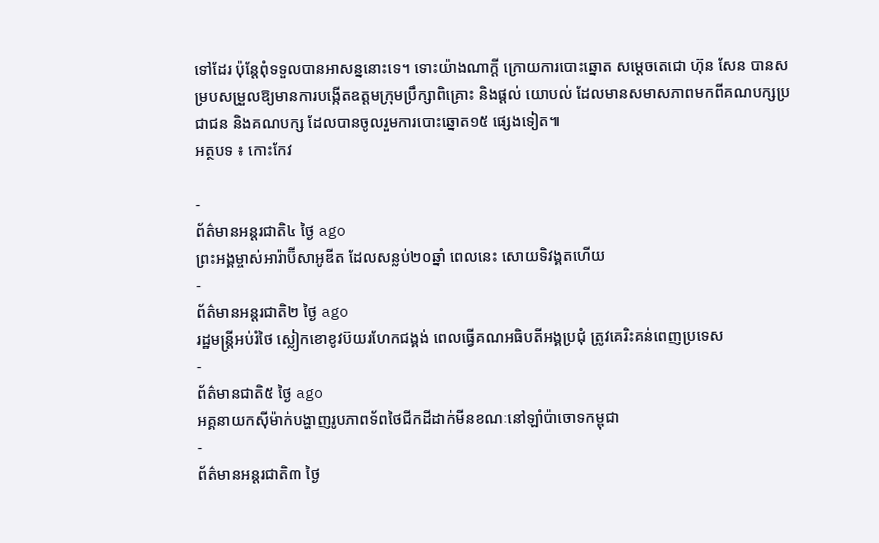ទៅដែរ ប៉ុន្តែពុំទទួលបានអាសន្ននោះទេ។ ទោះយ៉ាងណាក្តី ក្រោយការបោះឆ្នោត សម្តេចតេជោ ហ៊ុន សែន បានសម្របសម្រួលឱ្យមានការបង្កើតឧត្តមក្រុមប្រឹក្សាពិគ្រោះ និងផ្តល់ យោបល់ ដែលមានសមាសភាពមកពីគណបក្សប្រជាជន និងគណបក្ស ដែលបានចូលរួមការបោះឆ្នោត១៥ ផ្សេងទៀត៕
អត្ថបទ ៖ កោះកែវ

-
ព័ត៌មានអន្ដរជាតិ៤ ថ្ងៃ ago
ព្រះអង្គម្ចាស់អារ៉ាប៊ីសាអូឌីត ដែលសន្លប់២០ឆ្នាំ ពេលនេះ សោយទិវង្គតហើយ
-
ព័ត៌មានអន្ដរជាតិ២ ថ្ងៃ ago
រដ្ឋមន្ត្រីអប់រំថៃ ស្លៀកខោខូវប៊យរហែកជង្គង់ ពេលធ្វើគណអធិបតីអង្គប្រជុំ ត្រូវគេរិះគន់ពេញប្រទេស
-
ព័ត៌មានជាតិ៥ ថ្ងៃ ago
អគ្គនាយកស៊ីម៉ាក់បង្ហាញរូបភាពទ័ពថៃជីកដីដាក់មីនខណៈនៅឡាំប៉ាចោទកម្ពុជា
-
ព័ត៌មានអន្ដរជាតិ៣ ថ្ងៃ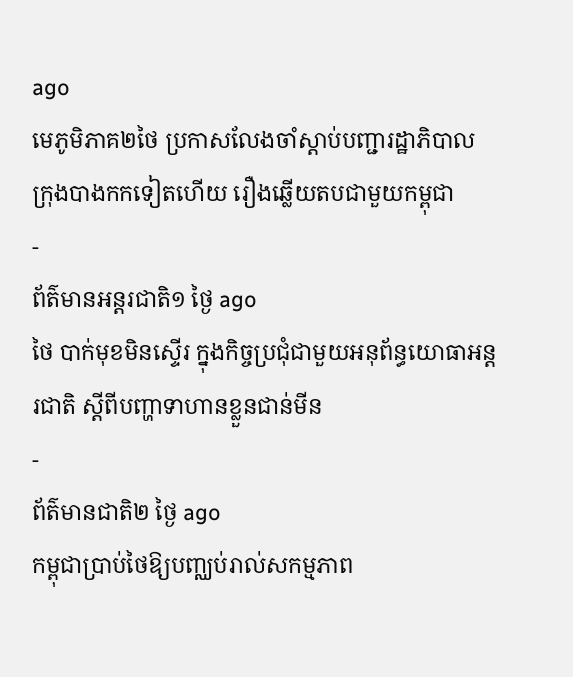ago
មេភូមិភាគ២ថៃ ប្រកាសលែងចាំស្តាប់បញ្ជារដ្ឋាភិបាលក្រុងបាងកកទៀតហើយ រឿងឆ្លើយតបជាមួយកម្ពុជា
-
ព័ត៌មានអន្ដរជាតិ១ ថ្ងៃ ago
ថៃ បាក់មុខមិនស្ទើរ ក្នុងកិច្ចប្រជុំជាមួយអនុព័ន្ធយោធាអន្តរជាតិ ស្តីពីបញ្ហាទាហានខ្លួនជាន់មីន
-
ព័ត៌មានជាតិ២ ថ្ងៃ ago
កម្ពុជាប្រាប់ថៃឱ្យបញ្ឈប់រាល់សកម្មភាព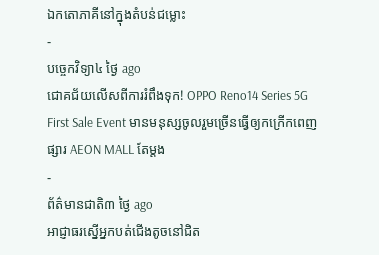ឯកតោភាគីនៅក្នុងតំបន់ជម្លោះ
-
បច្ចេកវិទ្យា៤ ថ្ងៃ ago
ជោគជ័យលើសពីការរំពឹងទុក! OPPO Reno14 Series 5G First Sale Event មានមនុស្សចូលរួមច្រើនធ្វើឲ្យកក្រើកពេញផ្សារ AEON MALL តែម្តង
-
ព័ត៌មានជាតិ៣ ថ្ងៃ ago
អាជ្ញាធរស្នើអ្នកបត់ជើងតូចនៅជិត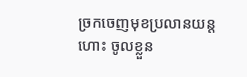ច្រកចេញមុខប្រលានយន្តហោះ ចូលខ្លួន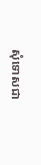សុំទោសជា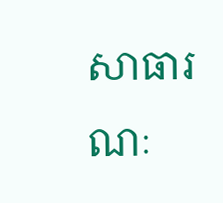សាធារណៈ